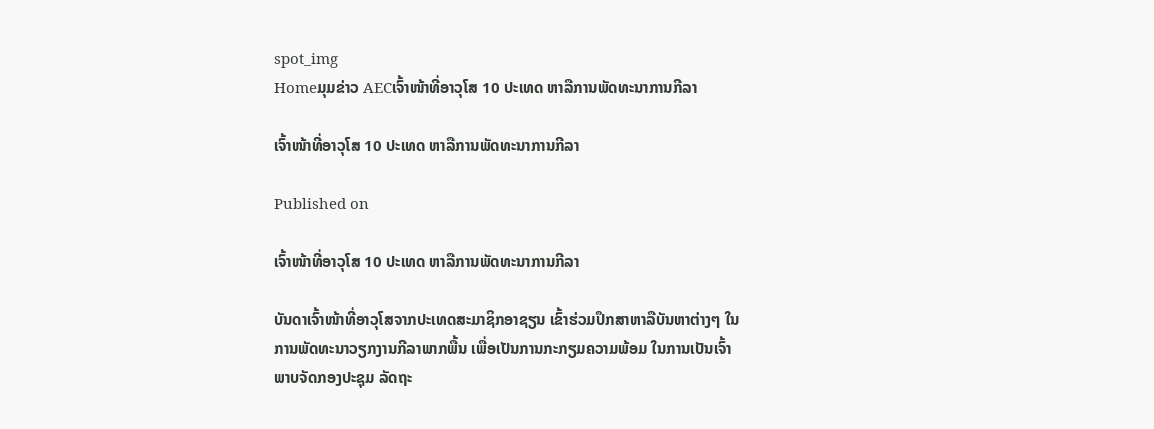spot_img
Homeມຸມຂ່າວ AECເຈົ້າໜ້າທີ່ອາວຸໂສ 10 ປະເທດ ຫາລືການພັດທະນາການກີລາ

ເຈົ້າໜ້າທີ່ອາວຸໂສ 10 ປະເທດ ຫາລືການພັດທະນາການກີລາ

Published on

ເຈົ້າໜ້າທີ່ອາວຸໂສ 10 ປະເທດ ຫາລືການພັດທະນາການກີລາ

ບັນດາເຈົ້າໜ້າທີ່ອາວຸໂສຈາກປະເທດສະມາຊິກອາຊຽນ ເຂົ້າຮ່ວມປຶກສາຫາລືບັນຫາຕ່າງໆ ໃນການພັດທະນາວຽກງານກີລາພາກພື້ນ ເພື່ອເປັນການກະກຽມຄວາມພ້ອມ ໃນການເປັນເຈົ້າພາບຈັດກອງປະຊຸມ ລັດຖະ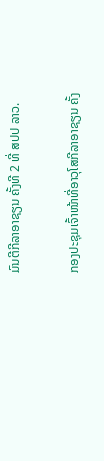ມົນຕີກີລາອາຊຽນ ຄັ້ງທີ 2 ທີ່ ສປປ ລາວ.

ກອງປະຊຸມເຈົ້າໜ້າທີ່ອາວຸໂສກີລາອາຊຽນ ຄັ້ງ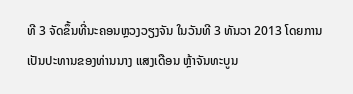ທີ 3 ຈັດຂຶ້ນທີ່ນະຄອນຫຼວງວຽງຈັນ ໃນວັນທີ 3 ທັນວາ 2013 ໂດຍການເປັນປະທານຂອງທ່ານນາງ ແສງເດືອນ ຫຼ້າຈັນທະບູນ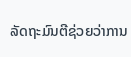ລັດຖະມົນຕີຊ່ວຍວ່າການ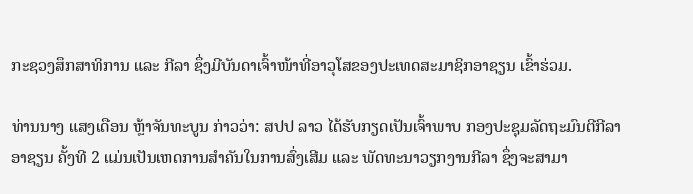ກະຊວງສຶກສາທິການ ແລະ ກີລາ ຊຶ່ງມີບັນດາເຈົ້າໜ້າທີ່ອາວຸໂສຂອງປະເທດສະມາຊິກອາຊຽນ ເຂົ້າຮ່ວມ.

ທ່ານນາງ ແສງເດືອນ ຫຼ້າຈັນທະບູນ ກ່າວວ່າ: ສປປ ລາວ ໄດ້ຮັບກຽດເປັນເຈົ້າພາບ ກອງປະຊຸມລັດຖະມົນຕີກີລາອາຊຽນ ຄັ້ງທີ 2 ແມ່ນເປັນເຫດການສຳຄັນໃນການສົ່ງເສີມ ແລະ ພັດທະນາວຽກງານກີລາ ຊຶ່ງຈະສາມາ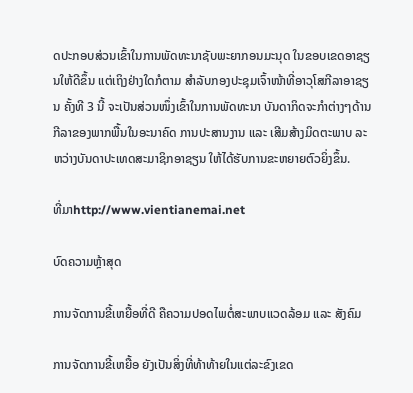ດປະກອບສ່ວນເຂົ້າໃນການພັດທະນາຊັບພະຍາກອນມະນຸດ ໃນຂອບເຂດອາຊຽນໃຫ້ດີຂຶ້ນ ແຕ່ເຖິງຢ່າງໃດກໍຕາມ ສຳລັບກອງປະຊຸມເຈົ້າໜ້າທີ່ອາວຸໂສກີລາອາຊຽນ ຄັ້ງທີ 3 ນີ້ ຈະເປັນສ່ວນໜຶ່ງເຂົ້າໃນການພັດທະນາ ບັນດາກິດຈະກຳຕ່າງໆດ້ານກີລາຂອງພາກພື້ນໃນອະນາຄົດ ການປະສານງານ ແລະ ເສີມສ້າງມິດຕະພາບ ລະຫວ່າງບັນດາປະເທດສະມາຊິກອາຊຽນ ໃຫ້ໄດ້ຮັບການຂະຫຍາຍຕົວຍິ່ງຂຶ້ນ.

ທີ່ມາhttp://www.vientianemai.net

ບົດຄວາມຫຼ້າສຸດ

ການຈັດການຂີ້ເຫຍື້ອທີ່ດີ ຄືຄວາມປອດໄພຕໍ່ສະພາບແວດລ້ອມ ແລະ ສັງຄົມ

ການຈັດການຂີ້ເຫຍື້ອ ຍັງເປັນສິ່ງທີ່ທ້າທ້າຍໃນແຕ່ລະຂົງເຂດ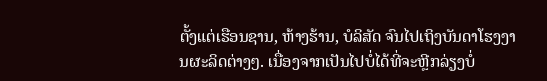ຕັ້ງແຕ່ເຮືອນຊານ, ຫ້າງຮ້ານ, ບໍລິສັດ ຈົນໄປເຖິງບັນດາໂຮງງານຜະລິດຕ່າງໆ. ເນື່ອງຈາກເປັນໄປບໍ່ໄດ້ທີ່ຈະຫຼີກລ່ຽງບໍ່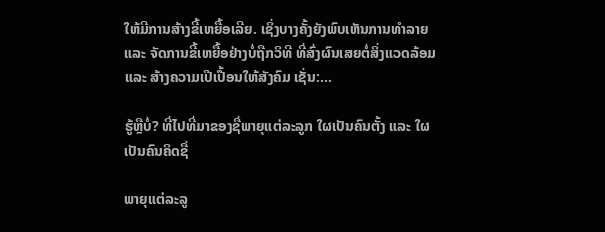ໃຫ້ມີການສ້າງຂີ້ເຫຍື້ອເລີຍ. ເຊິ່ງບາງຄັ້ງຍັງພົບເຫັນການທຳລາຍ ແລະ ຈັດການຂີ້ເຫຍື້ອຢ່າງບໍ່ຖືກວິທີ ທີ່ສົ່ງຜົນເສຍຕໍ່ສິ່ງແວດລ້ອມ ແລະ ສ້າງຄວາມເປີເປື້ອນໃຫ້ສັງຄົມ ເຊັ່ນ:...

ຮູ້ຫຼືບໍ່? ທີ່ໄປທີ່ມາຂອງຊື່ພາຍຸແຕ່ລະລູກ ໃຜເປັນຄົນຕັ້ງ ແລະ ໃຜເປັນຄົນຄິດຊື່

ພາຍຸແຕ່ລະລູ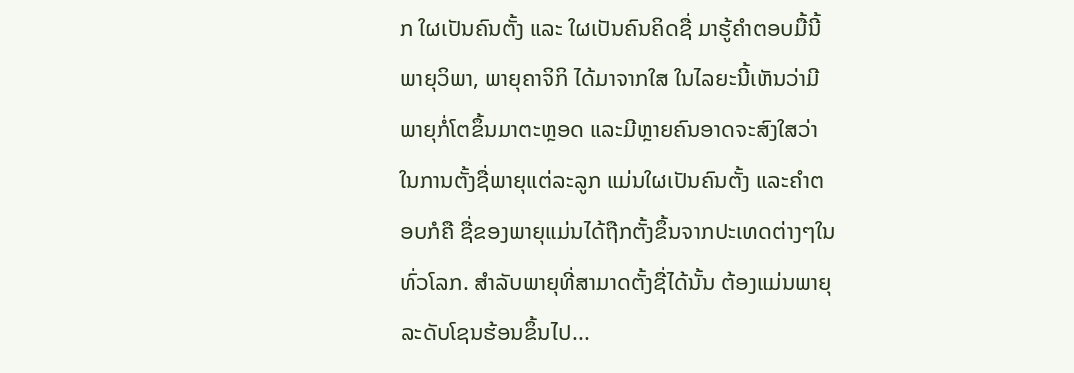ກ ໃຜເປັນຄົນຕັ້ງ ແລະ ໃຜເປັນຄົນຄິດຊື່ ມາຮູ້ຄຳຕອບມື້ນີ້ ພາຍຸວິພາ, ພາຍຸຄາຈິກິ ໄດ້ມາຈາກໃສ ໃນໄລຍະນີ້ເຫັນວ່າມີພາຍຸກໍ່ໂຕຂຶ້ນມາຕະຫຼອດ ແລະມີຫຼາຍຄົນອາດຈະສົງໃສວ່າ ໃນການຕັ້ງຊື່ພາຍຸແຕ່ລະລູກ ແມ່ນໃຜເປັນຄົນຕັ້ງ ແລະຄໍາຕອບກໍຄື ຊື່ຂອງພາຍຸແມ່ນໄດ້ຖືກຕັ້ງຂຶ້ນຈາກປະເທດຕ່າງໆໃນທົ່ວໂລກ. ສຳລັບພາຍຸທີ່ສາມາດຕັ້ງຊື່ໄດ້ນັ້ນ ຕ້ອງແມ່ນພາຍຸລະດັບໂຊນຮ້ອນຂຶ້ນໄປ...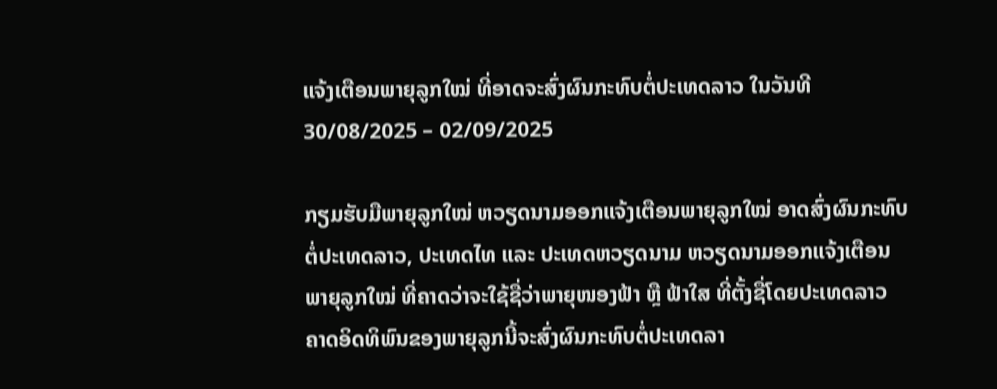ແຈ້ງເຕືອນພາຍຸລູກໃໝ່ ທີ່ອາດຈະສົ່ງຜົນກະທົບຕໍ່ປະເທດລາວ ໃນວັນທີ 30/08/2025 – 02/09/2025

ກຽມຮັບມືພາຍຸລູກໃໝ່ ຫວຽດນາມອອກແຈ້ງເຕືອນພາຍຸລູກໃໝ່ ອາດສົ່ງຜົນກະທົບຕໍ່ປະເທດລາວ, ປະເທດໄທ ແລະ ປະເທດຫວຽດນາມ ຫວຽດນາມອອກແຈ້ງເຕືອນພາຍຸລູກໃໝ່ ທີ່ຄາດວ່າຈະໃຊ້ຊື່ວ່າພາຍຸໜອງຟ້າ ຫຼື ຟ້າໃສ ທີ່ຕັ້ງຊື່ໂດຍປະເທດລາວ ຄາດອິດທິພົນຂອງພາຍຸລູກນີ້ຈະສົ່ງຜົນກະທົບຕໍ່ປະເທດລາ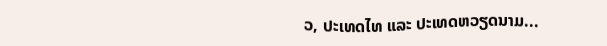ວ, ປະເທດໄທ ແລະ ປະເທດຫວຽດນາມ...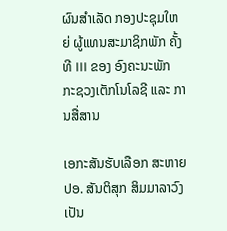ຜົນສໍາເລັດ ກອງປະຊຸມໃຫຍ່ ຜູ້ແທນສະມາຊິກພັກ ຄັ້ງທີ III ຂອງ ອົງຄະນະພັກ ກະຊວງເຕັກໂນໂລຊີ ແລະ ການສື່ສານ

ເອກະສັນຮັບເລືອກ ສະຫາຍ ປອ. ສັນຕິສຸກ ສິມມາລາວົງ ເປັນ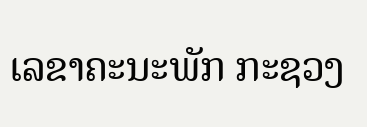ເລຂາຄະນະພັກ ກະຊວງ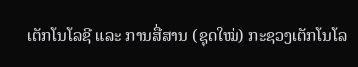ເຕັກໂນໂລຊີ ແລະ ການສື່ສານ (ຊຸດໃໝ່) ກະຊວງເຕັກໂນໂລ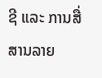ຊີ ແລະ ການສື່ສານລາຍ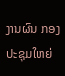ງານຜົນ ກອງປະຊຸມໃຫຍ່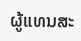ຜູ້ແທນສະ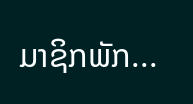ມາຊິກພັກ...